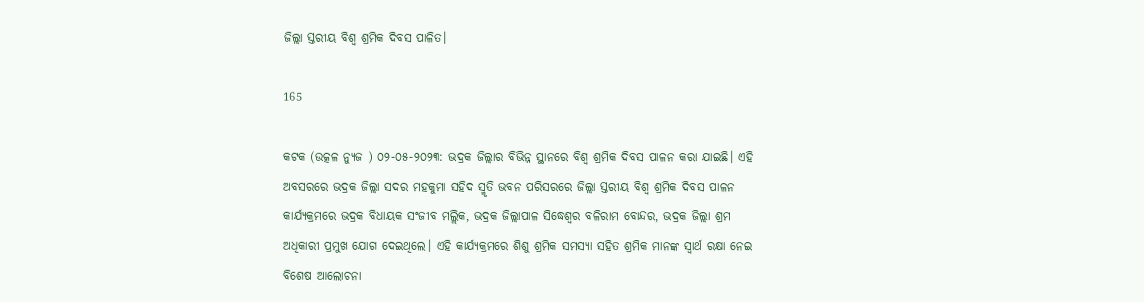ଜିଲ୍ଲା ସ୍ତରୀୟ ବିଶ୍ବ ଶ୍ରମିକ ଦିବସ ପାଳିତ।

165

କଟକ (ଉତ୍କଳ ନ୍ୟୁଜ ) ୦୨-୦୫-୨୦୨୩: ଭଦ୍ରକ ଜିଲ୍ଲାର ବିଭିନ୍ନ ସ୍ଥାନରେ ବିଶ୍ଵ ଶ୍ରମିକ ଦିବସ ପାଳନ କରା ଯାଇଛି। ଏହି ଅବସରରେ ଭଦ୍ରକ ଜିଲ୍ଲା ସଦର ମହକୁମା ସହିଦ ସ୍ମୃତି ଭବନ ପରିସରରେ ଜିଲ୍ଲା ସ୍ତରୀୟ ବିଶ୍ଵ ଶ୍ରମିକ ଦିବସ ପାଳନ କାର୍ଯ୍ୟକ୍ରମରେ ଭଦ୍ରକ ବିଧାୟକ ସଂଜୀବ ମଲ୍ଲିକ, ଭଦ୍ରକ ଜିଲ୍ଲାପାଳ ସିଦ୍ଧେଶ୍ଵର ବଳିରାମ ବୋନ୍ଦର, ଭଦ୍ରକ ଜିଲ୍ଲା ଶ୍ରମ ଅଧିକାରୀ ପ୍ରମୁଖ ଯୋଗ ଦେଇଥିଲେ। ଏହି କାର୍ଯ୍ୟକ୍ରମରେ ଶିଶୁ ଶ୍ରମିକ ସମସ୍ଯା ସହିତ ଶ୍ରମିକ ମାନଙ୍କ ସ୍ୱାର୍ଥ ରକ୍ଷା ନେଇ ବିଶେଷ ଆଲୋଚନା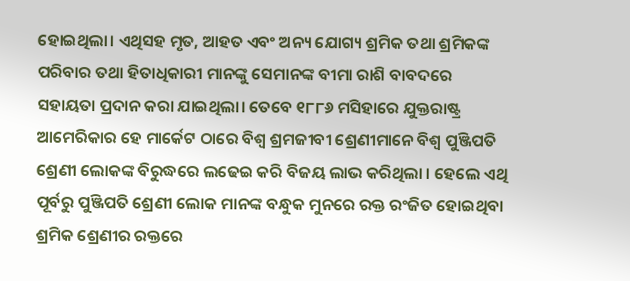ହୋଇଥିଲା। ଏଥିସହ ମୃତ, ଆହତ ଏବଂ ଅନ୍ୟ ଯୋଗ୍ୟ ଶ୍ରମିକ ତଥା ଶ୍ରମିକଙ୍କ ପରିବାର ତଥା ହିତାଧିକାରୀ ମାନଙ୍କୁ ସେମାନଙ୍କ ବୀମା ରାଶି ବାବଦରେ ସହାୟତା ପ୍ରଦାନ କରା ଯାଇଥିଲା। ତେବେ ୧୮୮୬ ମସିହାରେ ଯୁକ୍ତରାଷ୍ଟ୍ର ଆମେରିକାର ହେ ମାର୍କେଟ ଠାରେ ବିଶ୍ବ ଶ୍ରମଜୀବୀ ଶ୍ରେଣୀମାନେ ବିଶ୍ଵ ପୁଞ୍ଜିପତି ଶ୍ରେଣୀ ଲୋକଙ୍କ ବିରୁଦ୍ଧରେ ଲଢେଇ କରି ବିଜୟ ଲାଭ କରିଥିଲା । ହେଲେ ଏଥି ପୂର୍ବରୁ ପୁଞ୍ଜିପତି ଶ୍ରେଣୀ ଲୋକ ମାନଙ୍କ ବନ୍ଧୁକ ମୁନରେ ରକ୍ତ ରଂଜିତ ହୋଇଥିବା ଶ୍ରମିକ ଶ୍ରେଣୀର ରକ୍ତରେ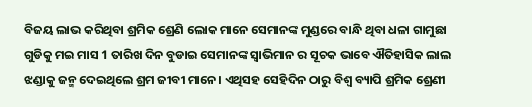ବିଜୟ ଲାଭ କରିଥିବା ଶ୍ରମିକ ଶ୍ରେଣି ଲୋକ ମାନେ ସେମାନଙ୍କ ମୁଣ୍ଡରେ ବାନ୍ଧି ଥିବା ଧଳା ଗାମୁଛା ଗୁଡିକୁ ମଇ ମାସ 1 ତାରିଖ ଦିନ ବୁଡାଇ ସେମାନଙ୍କ ସ୍ୱାଭିମାନ ର ସୂଚକ ଭାବେ ଐତିହାସିକ ଲାଲ ଝଣ୍ଡାକୁ ଜନ୍ମ ଦେଇଥିଲେ ଶ୍ରମ ଜୀବୀ ମାନେ। ଏଥିସହ ସେହିଦିନ ଠାରୁ ବିଶ୍ବ ବ୍ୟାପି ଶ୍ରମିକ ଶ୍ରେଣୀ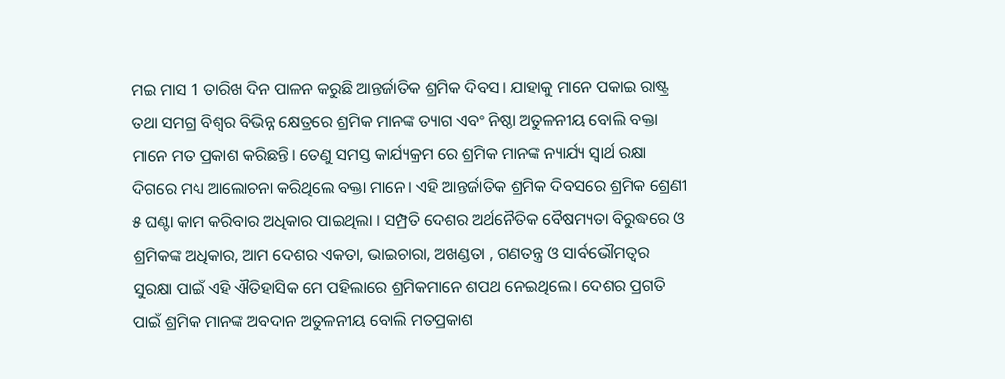ମଇ ମାସ 1 ତାରିଖ ଦିନ ପାଳନ କରୁଛି ଆନ୍ତର୍ଜାତିକ ଶ୍ରମିକ ଦିବସ। ଯାହାକୁ ମାନେ ପକାଇ ରାଷ୍ଟ୍ର ତଥା ସମଗ୍ର ବିଶ୍ଵର ବିଭିନ୍ନ କ୍ଷେତ୍ରରେ ଶ୍ରମିକ ମାନଙ୍କ ତ୍ୟାଗ ଏବଂ ନିଷ୍ଠା ଅତୁଳନୀୟ ବୋଲି ବକ୍ତା ମାନେ ମତ ପ୍ରକାଶ କରିଛନ୍ତି। ତେଣୁ ସମସ୍ତ କାର୍ଯ୍ୟକ୍ରମ ରେ ଶ୍ରମିକ ମାନଙ୍କ ନ୍ୟାର୍ଯ୍ୟ ସ୍ଵାର୍ଥ ରକ୍ଷା ଦିଗରେ ମଧ୍ୟ ଆଲୋଚନା କରିଥିଲେ ବକ୍ତା ମାନେ। ଏହି ଆନ୍ତର୍ଜାତିକ ଶ୍ରମିକ ଦିବସରେ ଶ୍ରମିକ ଶ୍ରେଣୀ ୫ ଘଣ୍ଟା କାମ କରିବାର ଅଧିକାର ପାଇଥିଲା । ସମ୍ପ୍ରତି ଦେଶର ଅର୍ଥନୈତିକ ବୈଷମ୍ୟତା ବିରୁଦ୍ଧରେ ଓ ଶ୍ରମିକଙ୍କ ଅଧିକାର, ଆମ ଦେଶର ଏକତା, ଭାଇଚାରା, ଅଖଣ୍ଡତା , ଗଣତନ୍ତ୍ର ଓ ସାର୍ବଭୌମତ୍ବର ସୁରକ୍ଷା ପାଇଁ ଏହି ଐତିହାସିକ ମେ ପହିଲାରେ ଶ୍ରମିକମାନେ ଶପଥ ନେଇଥିଲେ। ଦେଶର ପ୍ରଗତି ପାଇଁ ଶ୍ରମିକ ମାନଙ୍କ ଅବଦାନ ଅତୁଳନୀୟ ବୋଲି ମତପ୍ରକାଶ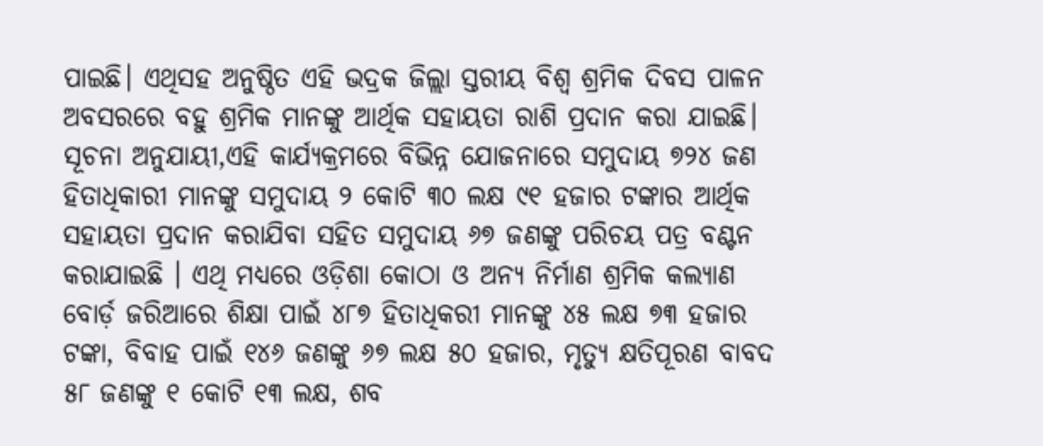ପାଇଛି। ଏଥିସହ ଅନୁଷ୍ଠିତ ଏହି ଭଦ୍ରକ ଜିଲ୍ଲା ସ୍ତରୀୟ ବିଶ୍ବ ଶ୍ରମିକ ଦିବସ ପାଳନ ଅବସରରେ ବହୁ ଶ୍ରମିକ ମାନଙ୍କୁ ଆର୍ଥିକ ସହାୟତା ରାଶି ପ୍ରଦାନ କରା ଯାଇଛି। ସୂଚନା ଅନୁଯାୟୀ,ଏହି କାର୍ଯ୍ୟକ୍ରମରେ ବିଭିନ୍ନ ଯୋଜନାରେ ସମୁଦାୟ ୭୨୪ ଜଣ ହିତାଧିକାରୀ ମାନଙ୍କୁ ସମୁଦାୟ ୨ କୋଟି ୩୦ ଲକ୍ଷ ୯୧ ହଜାର ଟଙ୍କାର ଆର୍ଥିକ ସହାୟତା ପ୍ରଦାନ କରାଯିବା ସହିତ ସମୁଦାୟ ୬୭ ଜଣଙ୍କୁ ପରିଚୟ ପତ୍ର ବଣ୍ଟନ କରାଯାଇଛି । ଏଥି ମଧ୍ୟରେ ଓଡ଼ିଶା କୋଠା ଓ ଅନ୍ୟ ନିର୍ମାଣ ଶ୍ରମିକ କଲ୍ୟାଣ ବୋର୍ଡ଼ ଜରିଆରେ ଶିକ୍ଷା ପାଇଁ ୪୮୭ ହିତାଧିକରୀ ମାନଙ୍କୁ ୪୫ ଲକ୍ଷ ୭୩ ହଜାର ଟଙ୍କା, ବିବାହ ପାଇଁ ୧୪୬ ଜଣଙ୍କୁ ୬୭ ଲକ୍ଷ ୫୦ ହଜାର, ମୃତ୍ୟୁ କ୍ଷତିପୂରଣ ବାବଦ ୫୮ ଜଣଙ୍କୁ ୧ କୋଟି ୧୩ ଲକ୍ଷ, ଶବ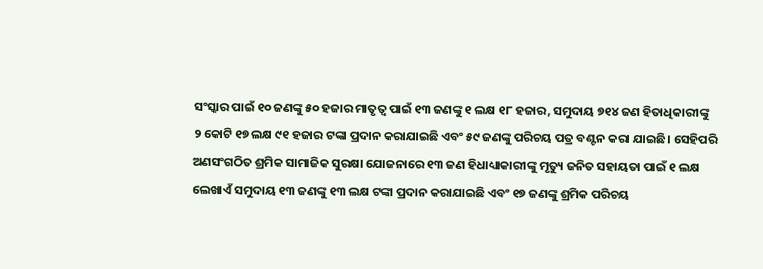ସଂସ୍କାର ପାଇଁ ୧୦ ଜଣଙ୍କୁ ୫୦ ହଜାର ମାତୃତ୍ଵ ପାଇଁ ୧୩ ଜଣଙ୍କୁ ୧ ଲକ୍ଷ ୧୮ ହଜାର, ସମୁଦାୟ ୭୧୪ ଜଣ ହିତାଧିକାରୀଙ୍କୁ ୨ କୋଟି ୧୭ ଲକ୍ଷ ୯୧ ହଜାର ଟଙ୍କା ପ୍ରଦାନ କରାଯାଇଛି ଏବଂ ୫୯ ଜଣଙ୍କୁ ପରିଚୟ ପତ୍ର ବଣ୍ଟନ କରା ଯାଇଛି। ସେହିପରି ଅଣସଂଗଠିତ ଶ୍ରମିକ ସାମାଜିକ ସୁରକ୍ଷା ଯୋଜନାରେ ୧୩ ଜଣ ହିଧାଧ୍ୟାକାରୀଙ୍କୁ ମୃତ୍ୟୁ ଜନିତ ସହାୟତା ପାଇଁ ୧ ଲକ୍ଷ ଲେଖାଏଁ ସମୁଦାୟ ୧୩ ଜଣଙ୍କୁ ୧୩ ଲକ୍ଷ ଟଙ୍କା ପ୍ରଦାନ କରାଯାଇଛି ଏବଂ ୧୭ ଜଣଙ୍କୁ ଶ୍ରମିକ ପରିଚୟ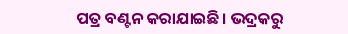ପତ୍ର ବଣ୍ଟନ କରାଯାଇଛି। ଭଦ୍ରକରୁ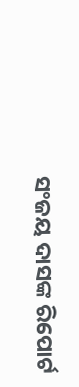ସଂଜୟ ଦାସଙ୍କ ରିପୋର୍ଟ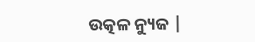ଉତ୍କଳ ନ୍ୟୁଜ |